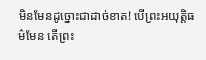មិនមែនដូច្នោះជាដាច់ខាត! បើព្រះអយុត្តិធម៌មែន តើព្រះ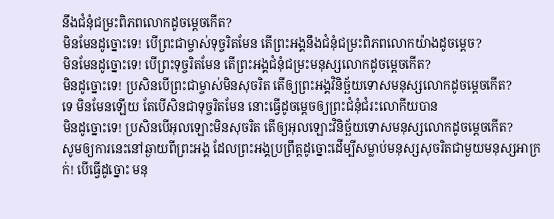នឹងជំនុំជម្រះពិភពលោកដូចម្ដេចកើត?
មិនមែនដូច្នោះទេ! បើព្រះជាម្ចាស់ទុច្ចរិតមែន តើព្រះអង្គនឹងជំនុំជម្រះពិភពលោកយ៉ាងដូចម្ដេច?
មិនមែនដូច្នោះទេ! បើព្រះទុច្ចរិតមែន តើព្រះអង្គជំនុំជម្រះមនុស្សលោកដូចម្ដេចកើត?
មិនដូច្នោះទេ! ប្រសិនបើព្រះជាម្ចាស់មិនសុចរិត តើឲ្យព្រះអង្គវិនិច្ឆ័យទោសមនុស្សលោកដូចម្ដេចកើត?
ទេ មិនមែនឡើយ តែបើសិនជាទុច្ចរិតមែន នោះធ្វើដូចម្តេចឲ្យព្រះជំនុំជំរះលោកីយបាន
មិនដូច្នោះទេ! ប្រសិនបើអុលឡោះមិនសុចរិត តើឲ្យអុលឡោះវិនិច្ឆ័យទោសមនុស្សលោកដូចម្ដេចកើត?
សូមឲ្យការនេះនៅឆ្ងាយពីព្រះអង្គ ដែលព្រះអង្គប្រព្រឹត្តដូច្នោះដើម្បីសម្លាប់មនុស្សសុចរិតជាមួយមនុស្សអាក្រក់! បើធ្វើដូច្នោះ មនុ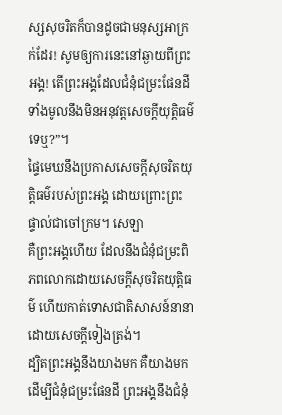ស្សសុចរិតក៏បានដូចជាមនុស្សអាក្រក់ដែរ! សូមឲ្យការនេះនៅឆ្ងាយពីព្រះអង្គ! តើព្រះអង្គដែលជំនុំជម្រះផែនដីទាំងមូលនឹងមិនអនុវត្តសេចក្ដីយុត្តិធម៌ទេឬ?”។
ផ្ទៃមេឃនឹងប្រកាសសេចក្ដីសុចរិតយុត្តិធម៌របស់ព្រះអង្គ ដោយព្រោះព្រះផ្ទាល់ជាចៅក្រម។ សេឡា
គឺព្រះអង្គហើយ ដែលនឹងជំនុំជម្រះពិភពលោកដោយសេចក្ដីសុចរិតយុត្តិធម៌ ហើយកាត់ទោសជាតិសាសន៍នានាដោយសេចក្ដីទៀងត្រង់។
ដ្បិតព្រះអង្គនឹងយាងមក គឺយាងមកដើម្បីជំនុំជម្រះផែនដី ព្រះអង្គនឹងជំនុំ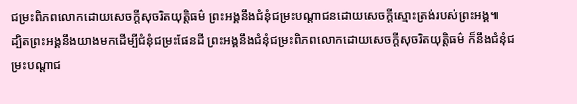ជម្រះពិភពលោកដោយសេចក្ដីសុចរិតយុត្តិធម៌ ព្រះអង្គនឹងជំនុំជម្រះបណ្ដាជនដោយសេចក្ដីស្មោះត្រង់របស់ព្រះអង្គ៕
ដ្បិតព្រះអង្គនឹងយាងមកដើម្បីជំនុំជម្រះផែនដី ព្រះអង្គនឹងជំនុំជម្រះពិភពលោកដោយសេចក្ដីសុចរិតយុត្តិធម៌ ក៏នឹងជំនុំជម្រះបណ្ដាជ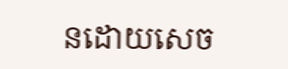នដោយសេច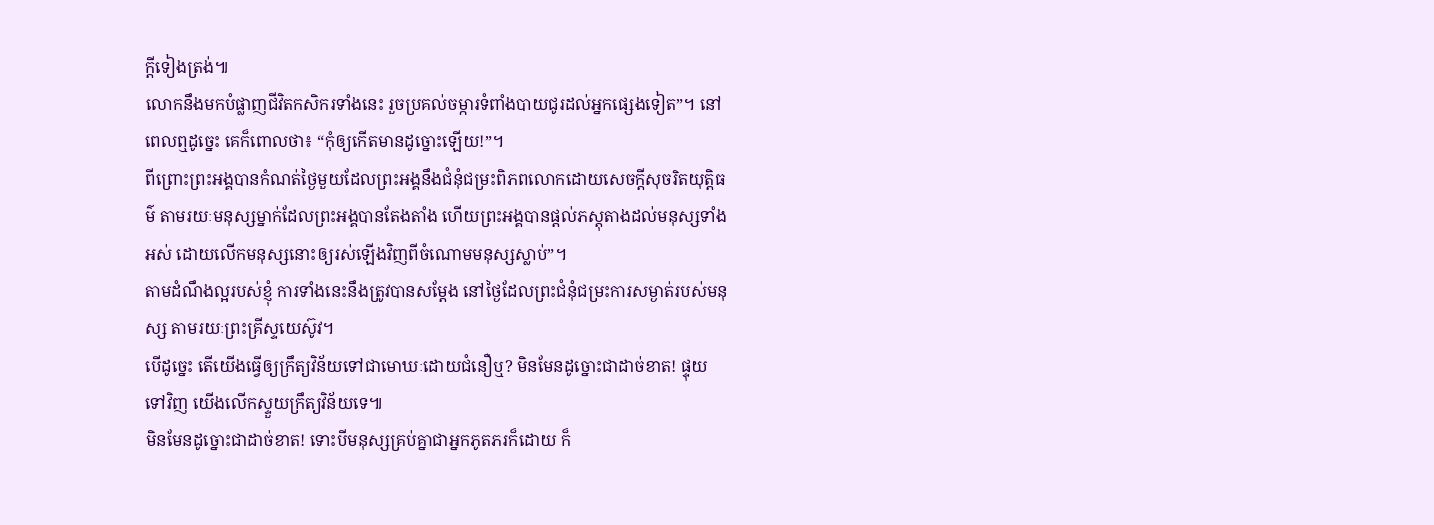ក្ដីទៀងត្រង់៕
លោកនឹងមកបំផ្លាញជីវិតកសិករទាំងនេះ រួចប្រគល់ចម្ការទំពាំងបាយជូរដល់អ្នកផ្សេងទៀត”។ នៅពេលឮដូច្នេះ គេក៏ពោលថា៖ “កុំឲ្យកើតមានដូច្នោះឡើយ!”។
ពីព្រោះព្រះអង្គបានកំណត់ថ្ងៃមួយដែលព្រះអង្គនឹងជំនុំជម្រះពិភពលោកដោយសេចក្ដីសុចរិតយុត្តិធម៌ តាមរយៈមនុស្សម្នាក់ដែលព្រះអង្គបានតែងតាំង ហើយព្រះអង្គបានផ្ដល់ភស្តុតាងដល់មនុស្សទាំងអស់ ដោយលើកមនុស្សនោះឲ្យរស់ឡើងវិញពីចំណោមមនុស្សស្លាប់”។
តាមដំណឹងល្អរបស់ខ្ញុំ ការទាំងនេះនឹងត្រូវបានសម្ដែង នៅថ្ងៃដែលព្រះជំនុំជម្រះការសម្ងាត់របស់មនុស្ស តាមរយៈព្រះគ្រីស្ទយេស៊ូវ។
បើដូច្នេះ តើយើងធ្វើឲ្យក្រឹត្យវិន័យទៅជាមោឃៈដោយជំនឿឬ? មិនមែនដូច្នោះជាដាច់ខាត! ផ្ទុយទៅវិញ យើងលើកស្ទួយក្រឹត្យវិន័យទេ៕
មិនមែនដូច្នោះជាដាច់ខាត! ទោះបីមនុស្សគ្រប់គ្នាជាអ្នកភូតភរក៏ដោយ ក៏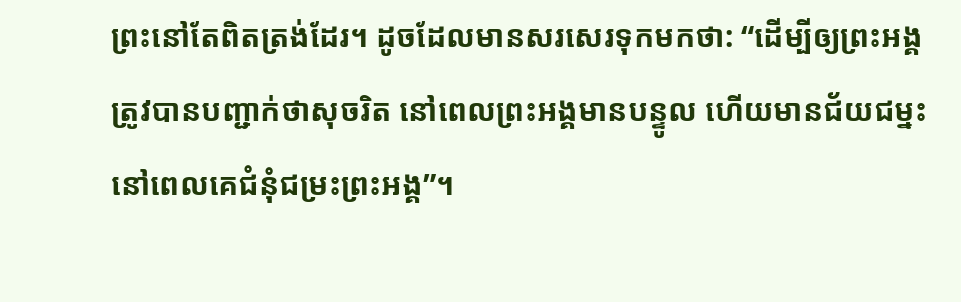ព្រះនៅតែពិតត្រង់ដែរ។ ដូចដែលមានសរសេរទុកមកថា: “ដើម្បីឲ្យព្រះអង្គត្រូវបានបញ្ជាក់ថាសុចរិត នៅពេលព្រះអង្គមានបន្ទូល ហើយមានជ័យជម្នះ នៅពេលគេជំនុំជម្រះព្រះអង្គ”។